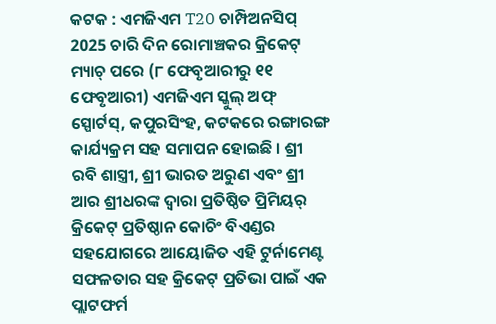କଟକ : ଏମଜିଏମ T20 ଚାମ୍ପିଅନସିପ୍ 2025 ଚାରି ଦିନ ରୋମାଞ୍ଚକର କ୍ରିକେଟ୍ ମ୍ୟାଚ୍ ପରେ (୮ ଫେବୃଆରୀରୁ ୧୧ ଫେବୃଆରୀ) ଏମଜିଏମ ସ୍କୁଲ୍ ଅଫ୍ ସ୍ପୋର୍ଟସ୍, କପୁରସିଂହ, କଟକରେ ରଙ୍ଗାରଙ୍ଗ କାର୍ଯ୍ୟକ୍ରମ ସହ ସମାପନ ହୋଇଛି । ଶ୍ରୀ ରବି ଶାସ୍ତ୍ରୀ, ଶ୍ରୀ ଭାରତ ଅରୁଣ ଏବଂ ଶ୍ରୀ ଆର ଶ୍ରୀଧରଙ୍କ ଦ୍ୱାରା ପ୍ରତିଷ୍ଠିତ ପ୍ରିମିୟର୍ କ୍ରିକେଟ୍ ପ୍ରତିଷ୍ଠାନ କୋଚିଂ ବିଏଣ୍ଡର ସହଯୋଗରେ ଆୟୋଜିତ ଏହି ଟୁର୍ନାମେଣ୍ଟ ସଫଳତାର ସହ କ୍ରିକେଟ୍ ପ୍ରତିଭା ପାଇଁ ଏକ ପ୍ଲାଟଫର୍ମ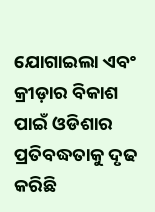ଯୋଗାଇଲା ଏବଂ କ୍ରୀଡ଼ାର ବିକାଶ ପାଇଁ ଓଡିଶାର ପ୍ରତିବଦ୍ଧତାକୁ ଦୃଢ କରିଛି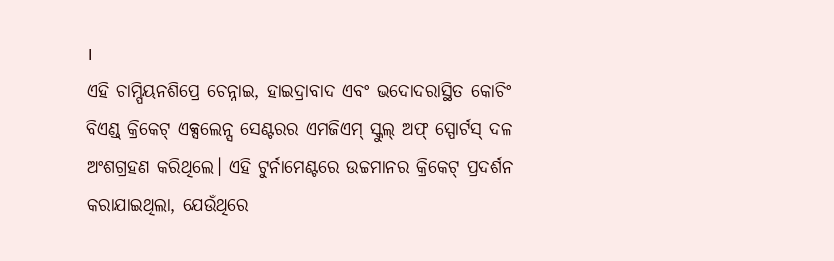।
ଏହି ଚାମ୍ପିୟନଶିପ୍ରେ ଚେନ୍ନାଇ, ହାଇଦ୍ରାବାଦ ଏବଂ ଭଦୋଦରାସ୍ଥିତ କୋଚିଂ ବିଏଣ୍ଡ୍ କ୍ରିକେଟ୍ ଏକ୍ସଲେନ୍ସ ସେଣ୍ଟରର ଏମଜିଏମ୍ ସ୍କୁଲ୍ ଅଫ୍ ସ୍ପୋର୍ଟସ୍ ଦଳ ଅଂଶଗ୍ରହଣ କରିଥିଲେ। ଏହି ଟୁର୍ନାମେଣ୍ଟରେ ଉଚ୍ଚମାନର କ୍ରିକେଟ୍ ପ୍ରଦର୍ଶନ କରାଯାଇଥିଲା, ଯେଉଁଥିରେ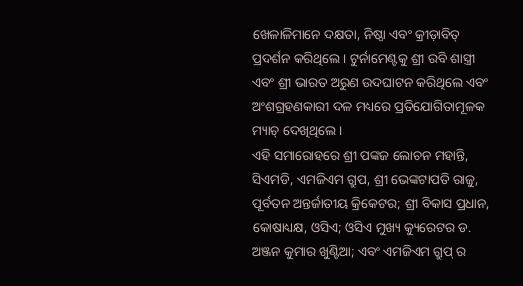ଖେଳାଳିମାନେ ଦକ୍ଷତା, ନିଷ୍ଠା ଏବଂ କ୍ରୀଡ଼ାବିତ୍ ପ୍ରଦର୍ଶନ କରିଥିଲେ । ଟୁର୍ନାମେଣ୍ଟକୁ ଶ୍ରୀ ରବି ଶାସ୍ତ୍ରୀ ଏବଂ ଶ୍ରୀ ଭାରତ ଅରୁଣ ଉଦଘାଟନ କରିଥିଲେ ଏବଂ ଅଂଶଗ୍ରହଣକାରୀ ଦଳ ମଧ୍ୟରେ ପ୍ରତିଯୋଗିତାମୂଳକ ମ୍ୟାଚ୍ ଦେଖିଥିଲେ।
ଏହି ସମାରୋହରେ ଶ୍ରୀ ପଙ୍କଜ ଲୋଚନ ମହାନ୍ତି, ସିଏମଡି, ଏମଜିଏମ ଗ୍ରୁପ, ଶ୍ରୀ ଭେଙ୍କଟାପତି ରାଜୁ, ପୂର୍ବତନ ଅନ୍ତର୍ଜାତୀୟ କ୍ରିକେଟର; ଶ୍ରୀ ବିକାସ ପ୍ରଧାନ, କୋଷାଧ୍ୟକ୍ଷ, ଓସିଏ; ଓସିଏ ମୁଖ୍ୟ କ୍ୟୁରେଟର ଡ. ଅଞ୍ଜନ କୁମାର ଖୁଣ୍ଟିଆ; ଏବଂ ଏମଜିଏମ ଗ୍ରୁପ୍ ର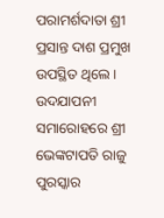ପରାମର୍ଶଦାତା ଶ୍ରୀ ପ୍ରସାନ୍ତ ଦାଶ ପ୍ରମୁଖ ଉପସ୍ଥିତ ଥିଲେ ।
ଉଦଯାପନୀ ସମାରୋହରେ ଶ୍ରୀ ଭେଙ୍କଟାପତି ରାଜୁ ପୁରସ୍କାର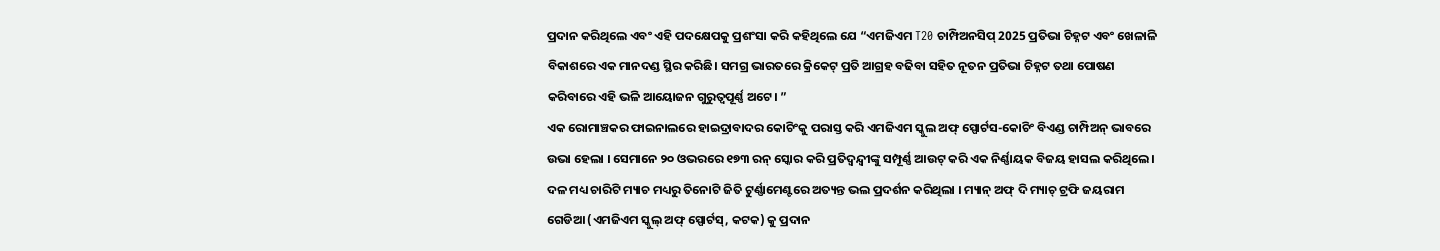ପ୍ରଦାନ କରିଥିଲେ ଏବଂ ଏହି ପଦକ୍ଷେପକୁ ପ୍ରଶଂସା କରି କହିଥିଲେ ଯେ “ଏମଜିଏମ T20 ଚାମ୍ପିଅନସିପ୍ 2025 ପ୍ରତିଭା ଚିହ୍ନଟ ଏବଂ ଖେଳାଳି ବିକାଶରେ ଏକ ମାନଦଣ୍ଡ ସ୍ଥିର କରିଛି। ସମଗ୍ର ଭାରତରେ କ୍ରିକେଟ୍ ପ୍ରତି ଆଗ୍ରହ ବଢିବା ସହିତ ନୂତନ ପ୍ରତିଭା ଚିହ୍ନଟ ତଥା ପୋଷଣ କରିବାରେ ଏହି ଭଳି ଆୟୋଜନ ଗୁରୁତ୍ୱପୂର୍ଣ୍ଣ ଅଟେ। ”
ଏକ ରୋମାଞ୍ଚକର ଫାଇନାଲରେ ହାଇଦ୍ରାବାଦର କୋଚିଂକୁ ପରାସ୍ତ କରି ଏମଜିଏମ ସ୍କୁଲ ଅଫ୍ ସ୍ପୋର୍ଟସ-କୋଚିଂ ବିଏଣ୍ଡ ଚାମ୍ପିଅନ୍ ଭାବରେ ଉଭା ହେଲା । ସେମାନେ ୨୦ ଓଭରରେ ୧୭୩ ରନ୍ ସ୍କୋର କରି ପ୍ରତିଦ୍ୱନ୍ଦ୍ୱୀଙ୍କୁ ସମ୍ପୂର୍ଣ୍ଣ ଆଉଟ୍ କରି ଏକ ନିର୍ଣ୍ଣାୟକ ବିଜୟ ହାସଲ କରିଥିଲେ। ଦଳ ମଧ୍ୟ ଚାରିଟି ମ୍ୟାଚ ମଧ୍ୟରୁ ତିନୋଟି ଜିତି ଟୁର୍ଣ୍ଣାମେଣ୍ଟରେ ଅତ୍ୟନ୍ତ ଭଲ ପ୍ରଦର୍ଶନ କରିଥିଲା । ମ୍ୟାନ୍ ଅଫ୍ ଦି ମ୍ୟାଚ୍ ଟ୍ରଫି ଜୟରାମ ଗେଡିଆ (ଏମଜିଏମ ସ୍କୁଲ୍ ଅଫ୍ ସ୍ପୋର୍ଟସ୍, କଟକ) କୁ ପ୍ରଦାନ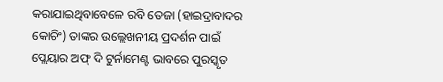କରାଯାଇଥିବାବେଳେ ରବି ତେଜା (ହାଇଦ୍ରାବାଦର କୋଚିଂ) ତାଙ୍କର ଉଲ୍ଲେଖନୀୟ ପ୍ରଦର୍ଶନ ପାଇଁ ପ୍ଲେୟାର ଅଫ୍ ଦି ଟୁର୍ନାମେଣ୍ଟ ଭାବରେ ପୁରସ୍କୃତ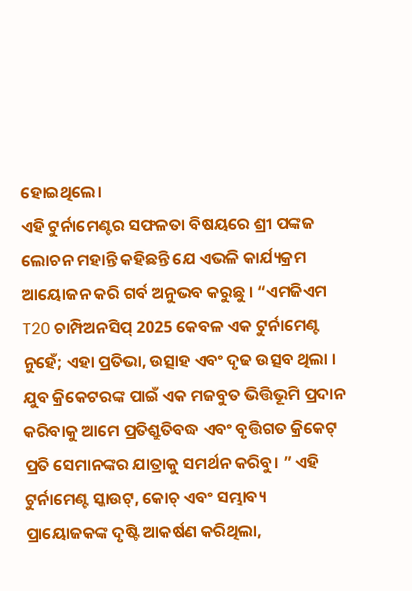ହୋଇଥିଲେ।
ଏହି ଟୁର୍ନାମେଣ୍ଟର ସଫଳତା ବିଷୟରେ ଶ୍ରୀ ପଙ୍କଜ ଲୋଚନ ମହାନ୍ତି କହିଛନ୍ତି ଯେ ଏଭଳି କାର୍ଯ୍ୟକ୍ରମ ଆୟୋଜନ କରି ଗର୍ବ ଅନୁଭବ କରୁଛୁ । “ଏମଜିଏମ T20 ଚାମ୍ପିଅନସିପ୍ 2025 କେବଳ ଏକ ଟୁର୍ନାମେଣ୍ଟ ନୁହେଁ; ଏହା ପ୍ରତିଭା, ଉତ୍ସାହ ଏବଂ ଦୃଢ ଉତ୍ସବ ଥିଲା । ଯୁବ କ୍ରିକେଟରଙ୍କ ପାଇଁ ଏକ ମଜବୁତ ଭିତ୍ତିଭୂମି ପ୍ରଦାନ କରିବାକୁ ଆମେ ପ୍ରତିଶ୍ରୁତିବଦ୍ଧ ଏବଂ ବୃତ୍ତିଗତ କ୍ରିକେଟ୍ ପ୍ରତି ସେମାନଙ୍କର ଯାତ୍ରାକୁ ସମର୍ଥନ କରିବୁ। ” ଏହି ଟୁର୍ନାମେଣ୍ଟ ସ୍କାଉଟ୍, କୋଚ୍ ଏବଂ ସମ୍ଭାବ୍ୟ ପ୍ରାୟୋଜକଙ୍କ ଦୃଷ୍ଟି ଆକର୍ଷଣ କରିଥିଲା,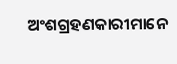ଅଂଶଗ୍ରହଣକାରୀମାନେ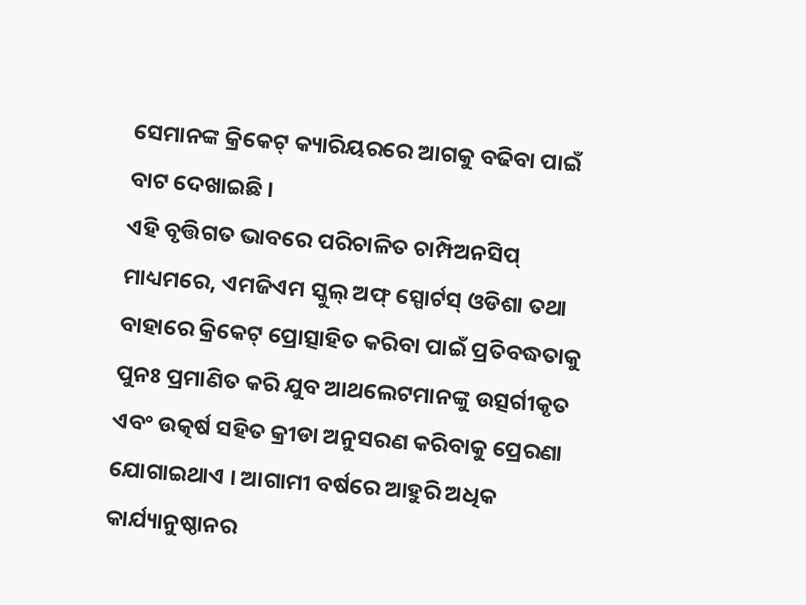ସେମାନଙ୍କ କ୍ରିକେଟ୍ କ୍ୟାରିୟରରେ ଆଗକୁ ବଢିବା ପାଇଁ ବାଟ ଦେଖାଇଛି ।
ଏହି ବୃତ୍ତିଗତ ଭାବରେ ପରିଚାଳିତ ଚାମ୍ପିଅନସିପ୍ ମାଧ୍ୟମରେ, ଏମଜିଏମ ସ୍କୁଲ୍ ଅଫ୍ ସ୍ପୋର୍ଟସ୍ ଓଡିଶା ତଥା ବାହାରେ କ୍ରିକେଟ୍ ପ୍ରୋତ୍ସାହିତ କରିବା ପାଇଁ ପ୍ରତିବଦ୍ଧତାକୁ ପୁନଃ ପ୍ରମାଣିତ କରି ଯୁବ ଆଥଲେଟମାନଙ୍କୁ ଉତ୍ସର୍ଗୀକୃତ ଏବଂ ଉତ୍କର୍ଷ ସହିତ କ୍ରୀଡା ଅନୁସରଣ କରିବାକୁ ପ୍ରେରଣା ଯୋଗାଇଥାଏ । ଆଗାମୀ ବର୍ଷରେ ଆହୁରି ଅଧିକ କାର୍ଯ୍ୟାନୁଷ୍ଠାନର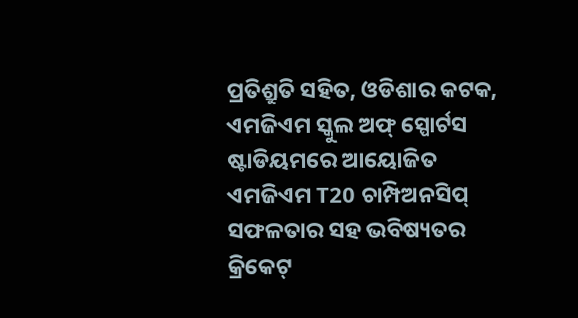ପ୍ରତିଶ୍ରୁତି ସହିତ, ଓଡିଶାର କଟକ, ଏମଜିଏମ ସ୍କୁଲ ଅଫ୍ ସ୍ପୋର୍ଟସ ଷ୍ଟାଡିୟମରେ ଆୟୋଜିତ ଏମଜିଏମ T20 ଚାମ୍ପିଅନସିପ୍ ସଫଳତାର ସହ ଭବିଷ୍ୟତର କ୍ରିକେଟ୍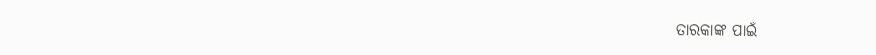ତାରକାଙ୍କ ପାଇଁ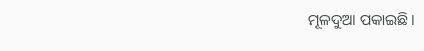ମୂଳଦୁଆ ପକାଇଛି।